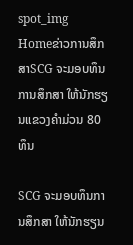spot_img
Homeຂ່າວການສຶກສາSCG ຈະມອບທຶນການສຶກສາ ໃຫ້ນັກຮຽນແຂວງຄຳມ່ວນ 80 ທຶນ

SCG ຈະມອບທຶນການສຶກສາ ໃຫ້ນັກຮຽນ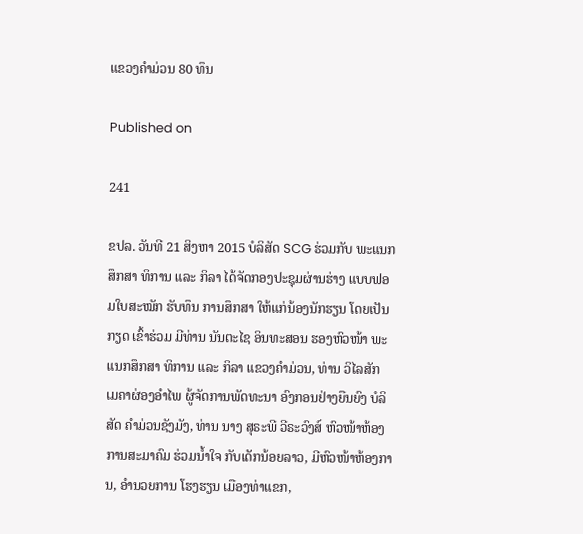ແຂວງຄຳມ່ວນ 80 ທຶນ

Published on

241

ຂປລ. ວັນທີ 21 ສິງຫາ 2015 ບໍລິສັດ SCG ຮ່ວມກັບ ພະແນກສຶກສາ ທິການ ແລະ ກິລາ ໄດ້ຈັດກອງປະຊຸມຜ່ານຮ່າງ ແບບຟອມໃບສະໝັກ ຮັບທຶນ ການສຶກສາ ໃຫ້ແກ່ນ້ອງນັກຮຽນ ໂດຍເປັນກຽດ ເຂົ້າຮ່ວມ ມີທ່ານ ນັນຕະໄຊ ອິນທະສອນ ຮອງຫົວໜ້າ ພະແນກສຶກສາ ທິການ ແລະ ກິລາ ແຂວງຄຳມ່ວນ, ທ່ານ ວິໄລສັກ ເມຄາຜ່ອງອຳໄພ ຜູ້ຈັດການພັດທະນາ ອົງກອນຢ່າງຍືນຍົງ ບໍລິສັດ ຄຳມ່ວນຊັງມັງ, ທ່ານ ນາງ ສຸຣະພີ ວີຣະວົງສ໌ ຫົວໜ້າຫ້ອງການສະມາຄົມ ຮ່ວມນ້ຳໃຈ ກັບເດັກນ້ອຍລາວ, ມີຫົວໜ້າຫ້ອງການ, ອຳນວຍການ ໂຮງຮຽນ ເມືອງທ່າແຂກ,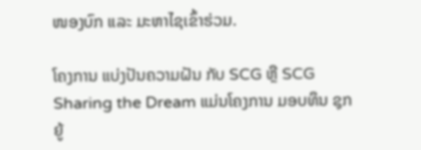ໜອງບົກ ແລະ ມະຫາໄຊເຂົ້າຮ່ວມ.

ໂຄງການ ແບ່ງປັນຄວາມຝັນ ກັບ SCG ຫຼື SCG Sharing the Dream ແມ່ນໂຄງການ ມອບທຶນ ຊຸກຍູ້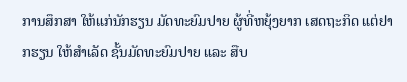ການສຶກສາ ໃຫ້ແກ່ນັກຮຽນ ມັດທະຍົມປາຍ ຜູ້ທີ່ຫຍຸ້ງຍາກ ເສດຖະກິດ ແຕ່ຢາກຮຽນ ໃຫ້ສຳເລັດ ຊັ້ນມັດທະຍົມປາຍ ແລະ ສືບ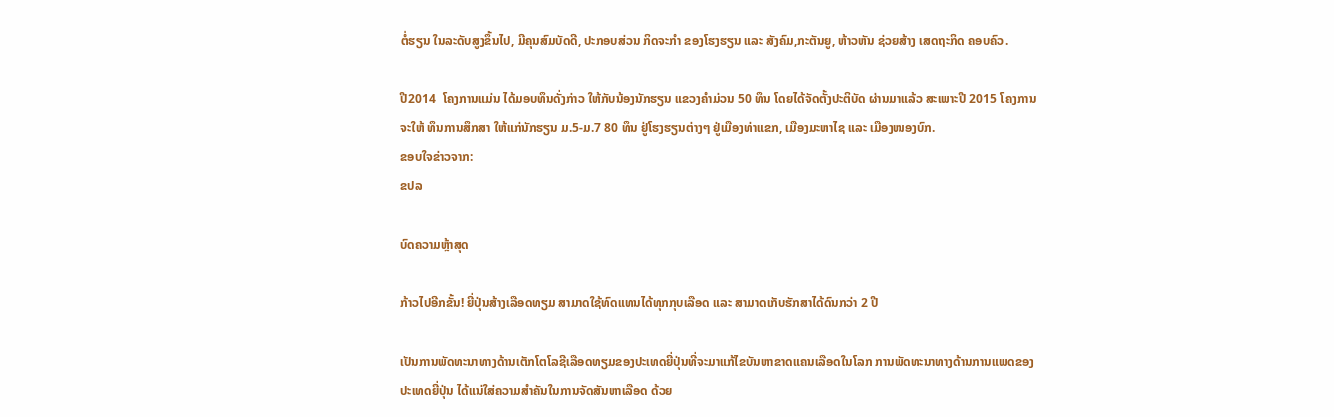ຕໍ່ຮຽນ ໃນລະດັບສູງຂຶ້ນໄປ, ມີຄຸນສົມບັດດີ, ປະກອບສ່ວນ ກິດຈະກຳ ຂອງໂຮງຮຽນ ແລະ ສັງຄົມ,ກະຕັນຍູ, ຫ້າວຫັນ ຊ່ວຍສ້າງ ເສດຖະກິດ ຄອບຄົວ.

ປີ2014  ໂຄງການແມ່ນ ໄດ້ມອບທຶນດັ່ງກ່າວ ໃຫ້ກັບນ້ອງນັກຮຽນ ແຂວງຄຳມ່ວນ 50 ທຶນ ໂດຍໄດ້ຈັດຕັ້ງປະຕິບັດ ຜ່ານມາແລ້ວ ສະເພາະປີ 2015 ໂຄງການຈະໃຫ້ ທຶນການສຶກສາ ໃຫ້ແກ່ນັກຮຽນ ມ.5-ມ.7 80 ທຶນ ຢູ່ໂຮງຮຽນຕ່າງໆ ຢູ່ເມືອງທ່າແຂກ, ເມືອງມະຫາໄຊ ແລະ ເມືອງໜອງບົກ.
ຂອບໃຈຂ່າວຈາກ:
ຂປລ

ບົດຄວາມຫຼ້າສຸດ

ກ້າວໄປອີກຂັ້ນ! ຍີ່ປຸ່ນສ້າງເລືອດທຽມ ສາມາດໃຊ້ທົດແທນໄດ້ທຸກກຸບເລືອດ ແລະ ສາມາດເກັບຮັກສາໄດ້ດົນກວ່າ 2 ປີ

ເປັນການພັດທະນາທາງດ້ານເຕັກໂຕໂລຊີເລືອດທຽມຂອງປະເທດຍີ່ປຸ່ນທີ່ຈະມາແກ້ໄຂບັນຫາຂາດແຄນເລືອດໃນໂລກ ການພັດທະນາທາງດ້ານການແພດຂອງປະເທດຍີ່ປຸ່ນ ໄດ້ແນ່ໃສ່ຄວາມສຳຄັນໃນການຈັດສັນຫາເລືອດ ດ້ວຍ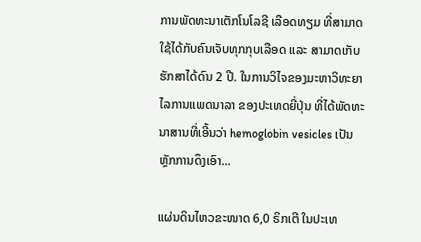ການພັດທະນາເຕັກໂນໂລຊີ ເລືອດທຽມ ທີ່ສາມາດໃຊ້ໄດ້ກັບຄົນເຈັບທຸກກຸບເລືອດ ແລະ ສາມາດເກັບຮັກສາໄດ້ດົນ 2 ປີ. ໃນການວິໄຈຂອງມະຫາວິທະຍາໄລການແພດນາລາ ຂອງປະເທດຍີ່ປຸ່ນ ທີ່ໄດ້ພັດທະນາສານທີ່ເອີ້ນວ່າ hemoglobin vesicles ເປັນຫຼັກການດຶງເອົາ...

ແຜ່ນດິນໄຫວຂະໜາດ 6,0 ຣິກເຕີ ໃນປະເທ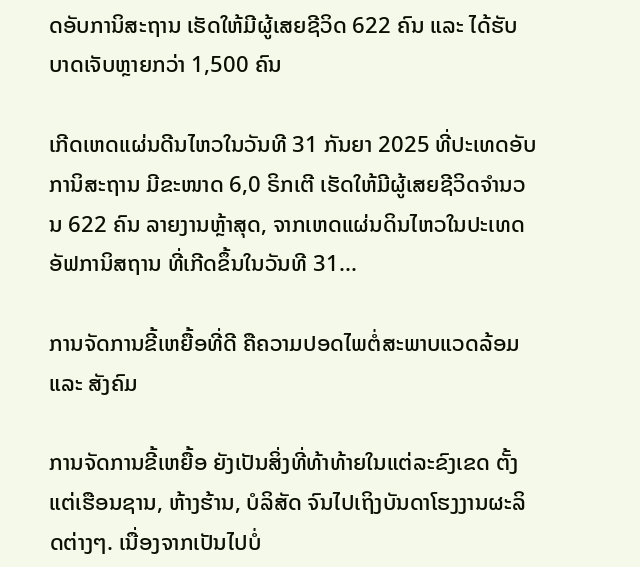ດອັບການິສະຖານ ເຮັດໃຫ້ມີຜູ້ເສຍຊີວິດ 622 ຄົນ ແລະ ໄດ້ຮັບບາດເຈັບຫຼາຍກວ່າ 1,500 ຄົນ

ເກີດເຫດແຜ່ນດີນໄຫວໃນວັນທີ 31 ກັນຍາ 2025 ທີ່ປະເທດອັບການິສະຖານ ມີຂະໜາດ 6,0 ຣິກເຕີ ເຮັດໃຫ້ມີຜູ້ເສຍຊີວິດຈໍານວນ 622 ຄົນ ລາຍງານຫຼ້າສຸດ, ຈາກເຫດແຜ່ນດິນໄຫວໃນປະເທດອັຟການິສຖານ ທີ່ເກີດຂຶ້ນໃນວັນທີ 31...

ການຈັດການຂີ້ເຫຍື້ອທີ່ດີ ຄືຄວາມປອດໄພຕໍ່ສະພາບແວດລ້ອມ ແລະ ສັງຄົມ

ການຈັດການຂີ້ເຫຍື້ອ ຍັງເປັນສິ່ງທີ່ທ້າທ້າຍໃນແຕ່ລະຂົງເຂດ ຕັ້ງແຕ່ເຮືອນຊານ, ຫ້າງຮ້ານ, ບໍລິສັດ ຈົນໄປເຖິງບັນດາໂຮງງານຜະລິດຕ່າງໆ. ເນື່ອງຈາກເປັນໄປບໍ່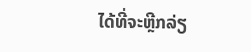ໄດ້ທີ່ຈະຫຼີກລ່ຽ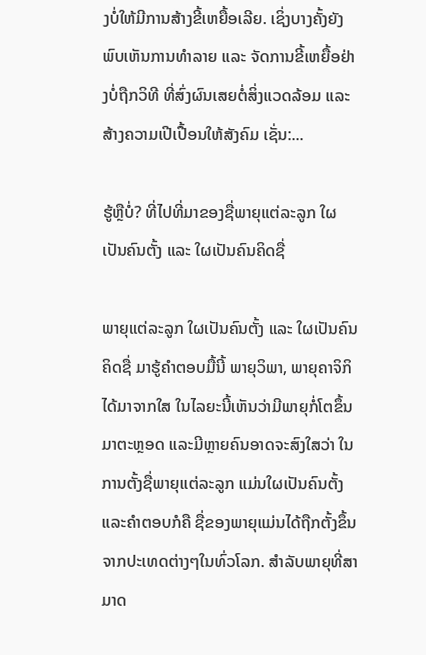ງບໍ່ໃຫ້ມີການສ້າງຂີ້ເຫຍື້ອເລີຍ. ເຊິ່ງບາງຄັ້ງຍັງພົບເຫັນການທຳລາຍ ແລະ ຈັດການຂີ້ເຫຍື້ອຢ່າງບໍ່ຖືກວິທີ ທີ່ສົ່ງຜົນເສຍຕໍ່ສິ່ງແວດລ້ອມ ແລະ ສ້າງຄວາມເປີເປື້ອນໃຫ້ສັງຄົມ ເຊັ່ນ:...

ຮູ້ຫຼືບໍ່? ທີ່ໄປທີ່ມາຂອງຊື່ພາຍຸແຕ່ລະລູກ ໃຜເປັນຄົນຕັ້ງ ແລະ ໃຜເປັນຄົນຄິດຊື່

ພາຍຸແຕ່ລະລູກ ໃຜເປັນຄົນຕັ້ງ ແລະ ໃຜເປັນຄົນຄິດຊື່ ມາຮູ້ຄຳຕອບມື້ນີ້ ພາຍຸວິພາ, ພາຍຸຄາຈິກິ ໄດ້ມາຈາກໃສ ໃນໄລຍະນີ້ເຫັນວ່າມີພາຍຸກໍ່ໂຕຂຶ້ນມາຕະຫຼອດ ແລະມີຫຼາຍຄົນອາດຈະສົງໃສວ່າ ໃນການຕັ້ງຊື່ພາຍຸແຕ່ລະລູກ ແມ່ນໃຜເປັນຄົນຕັ້ງ ແລະຄໍາຕອບກໍຄື ຊື່ຂອງພາຍຸແມ່ນໄດ້ຖືກຕັ້ງຂຶ້ນຈາກປະເທດຕ່າງໆໃນທົ່ວໂລກ. ສຳລັບພາຍຸທີ່ສາມາດ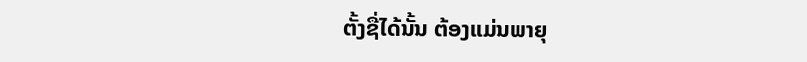ຕັ້ງຊື່ໄດ້ນັ້ນ ຕ້ອງແມ່ນພາຍຸ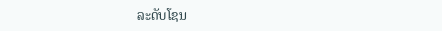ລະດັບໂຊນ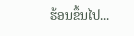ຮ້ອນຂຶ້ນໄປ...